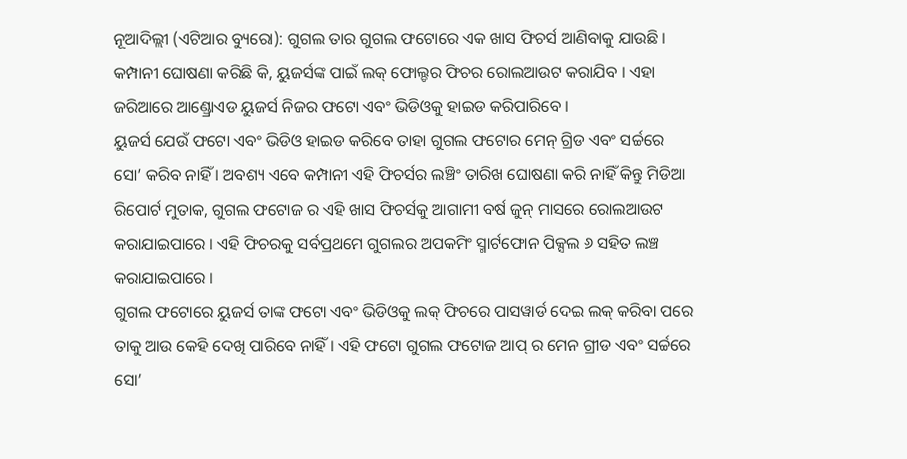ନୂଆଦିଲ୍ଲୀ (ଏଟିଆର ବ୍ୟୁରୋ): ଗୁଗଲ ତାର ଗୁଗଲ ଫଟୋରେ ଏକ ଖାସ ଫିଚର୍ସ ଆଣିବାକୁ ଯାଉଛି । କମ୍ପାନୀ ଘୋଷଣା କରିଛି କି, ୟୁଜର୍ସଙ୍କ ପାଇଁ ଲକ୍ ଫୋଲ୍ଡର ଫିଚର ରୋଲଆଉଟ କରାଯିବ । ଏହା ଜରିଆରେ ଆଣ୍ଡ୍ରୋଏଡ ୟୁଜର୍ସ ନିଜର ଫଟୋ ଏବଂ ଭିଡିଓକୁ ହାଇଡ କରିପାରିବେ ।
ୟୁଜର୍ସ ଯେଉଁ ଫଟୋ ଏବଂ ଭିଡିଓ ହାଇଡ କରିବେ ତାହା ଗୁଗଲ ଫଟୋର ମେନ୍ ଗ୍ରିଡ ଏବଂ ସର୍ଚ୍ଚରେ ସୋ’ କରିବ ନାହିଁ । ଅବଶ୍ୟ ଏବେ କମ୍ପାନୀ ଏହି ଫିଚର୍ସର ଲଞ୍ଚିଂ ତାରିଖ ଘୋଷଣା କରି ନାହିଁ କିନ୍ତୁ ମିଡିଆ ରିପୋର୍ଟ ମୁତାକ, ଗୁଗଲ ଫଟୋଜ ର ଏହି ଖାସ ଫିଚର୍ସକୁ ଆଗାମୀ ବର୍ଷ ଜୁନ୍ ମାସରେ ରୋଲଆଉଟ କରାଯାଇପାରେ । ଏହି ଫିଚରକୁ ସର୍ବପ୍ରଥମେ ଗୁଗଲର ଅପକମିଂ ସ୍ମାର୍ଟଫୋନ ପିକ୍ସଲ ୬ ସହିତ ଲଞ୍ଚ କରାଯାଇପାରେ ।
ଗୁଗଲ ଫଟୋରେ ୟୁଜର୍ସ ତାଙ୍କ ଫଟୋ ଏବଂ ଭିଡିଓକୁ ଲକ୍ ଫିଚରେ ପାସୱାର୍ଡ ଦେଇ ଲକ୍ କରିବା ପରେ ତାକୁ ଆଉ କେହି ଦେଖି ପାରିବେ ନାହିଁ । ଏହି ଫଟୋ ଗୁଗଲ ଫଟୋଜ ଆପ୍ ର ମେନ ଗ୍ରୀଡ ଏବଂ ସର୍ଚ୍ଚରେ ସୋ’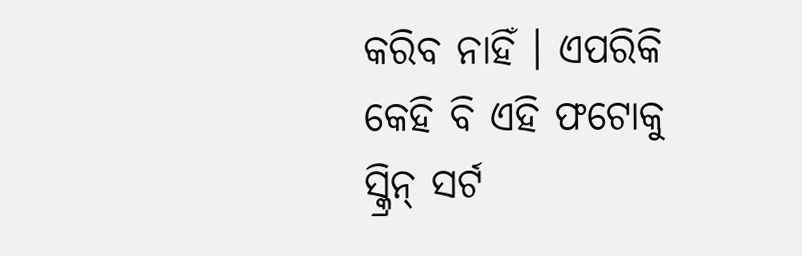କରିବ ନାହିଁ । ଏପରିକି କେହି ବି ଏହି ଫଟୋକୁ ସ୍କ୍ରିନ୍ ସର୍ଟ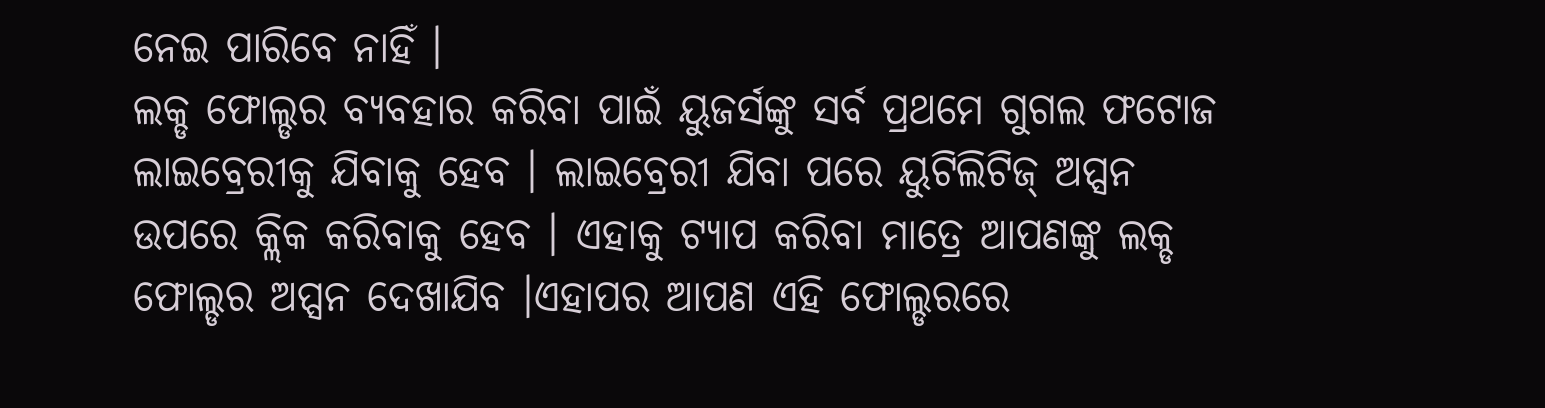ନେଇ ପାରିବେ ନାହିଁ ।
ଲକ୍ଡ ଫୋଲ୍ଡର ବ୍ୟବହାର କରିବା ପାଇଁ ୟୁଜର୍ସଙ୍କୁ ସର୍ବ ପ୍ରଥମେ ଗୁଗଲ ଫଟୋଜ ଲାଇବ୍ରେରୀକୁ ଯିବାକୁ ହେବ । ଲାଇବ୍ରେରୀ ଯିବା ପରେ ୟୁଟିଲିଟିଜ୍ ଅପ୍ସନ ଉପରେ କ୍ଲିକ କରିବାକୁ ହେବ । ଏହାକୁ ଟ୍ୟାପ କରିବା ମାତ୍ରେ ଆପଣଙ୍କୁ ଲକ୍ଡ ଫୋଲ୍ଡର ଅପ୍ସନ ଦେଖାଯିବ ।ଏହାପର ଆପଣ ଏହି ଫୋଲ୍ଡରରେ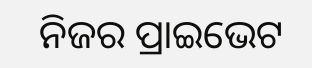ନିଜର ପ୍ରାଇଭେଟ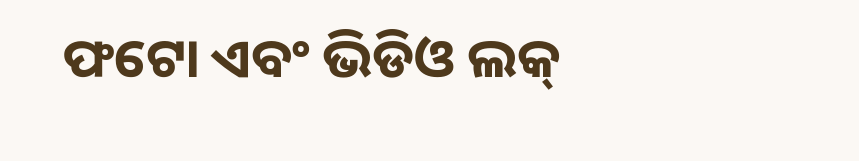ଫଟୋ ଏବଂ ଭିଡିଓ ଲକ୍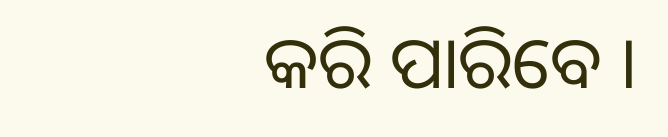କରି ପାରିବେ ।